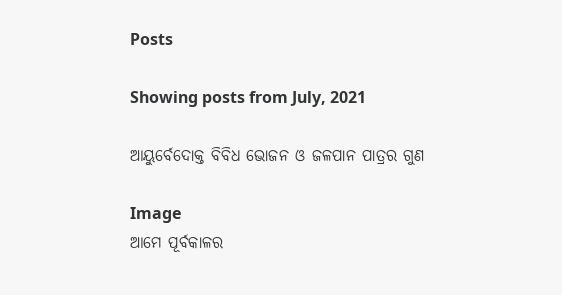Posts

Showing posts from July, 2021

ଆୟୁର୍ବେଦୋକ୍ତ ବିବିଧ ଭୋଜନ ଓ ଜଳପାନ ପାତ୍ରର ଗୁଣ

Image
ଆମେ ପୂର୍ବକାଳର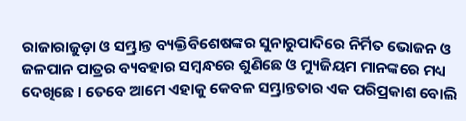ରାଜାରାଜୁଡ଼ା ଓ ସମ୍ଭ୍ରାନ୍ତ ବ୍ୟକ୍ତିବିଶେଷଙ୍କର ସୁନାରୁପାଦିରେ ନିର୍ମିତ ଭୋଜନ ଓ ଜଳପାନ ପାତ୍ରର ବ୍ୟବହାର ସମ୍ବନ୍ଧରେ ଶୁଣିଛେ ଓ ମ୍ୟୁଜିୟମ ମାନଙ୍କରେ ମଧ୍ୟ ଦେଖିଛେ । ତେବେ ଆମେ ଏହାକୁ କେବଳ ସମ୍ଭ୍ରାନ୍ତତାର ଏକ ପରିପ୍ରକାଶ ବୋଲି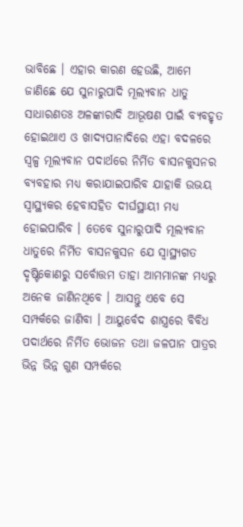ଭାବିଛେ । ଏହାର କାରଣ ହେଉଛି, ଆମେ ଜାଣିଛେ ଯେ ସୁନାରୁପାଦି ମୂଲ୍ୟବାନ ଧାତୁ ସାଧାରଣତଃ ଅଳଙ୍କାରାଦି ଆଭୂଷଣ ପାଇଁ ବ୍ୟବହୃତ ହୋଇଥାଏ ଓ ଖାଦ୍ୟପାନାଦିରେ ଏହା ବଦଳରେ ସ୍ୱଳ୍ପ ମୂଲ୍ୟବାନ ପଦାର୍ଥରେ ନିର୍ମିତ ବାସନକୁସନର ବ୍ୟବହାର ମଧ୍ୟ କରାଯାଇପାରିବ ଯାହାକି ଉଭୟ ସ୍ୱାସ୍ଥ୍ୟକର ହେବାସହିତ ଦୀର୍ଘସ୍ଥାୟୀ ମଧ୍ୟ ହୋଇପାରିବ । ତେବେ ସୁନାରୁପାଦି ମୂଲ୍ୟବାନ ଧାତୁରେ ନିର୍ମିତ ବାସନକୁସନ ଯେ ସ୍ୱାସ୍ଥ୍ୟଗତ ଦୃଷ୍ଟିକୋଣରୁ ସର୍ବୋତ୍ତମ ତାହା ଆମମାନଙ୍କ ମଧ୍ୟରୁ ଅନେକ ଜାଣିନଥିବେ । ଆସନ୍ତୁ ଏବେ ସେ ସମ୍ପର୍କରେ ଜାଣିବା । ଆୟୁର୍ବେଦ ଶାସ୍ତ୍ରରେ ବିବିଧ ପଦାର୍ଥରେ ନିର୍ମିତ ଭୋଜନ ତଥା ଜଳପାନ ପାତ୍ରର ଭିନ୍ନ ଭିନ୍ନ ଗୁଣ ସମ୍ପର୍କରେ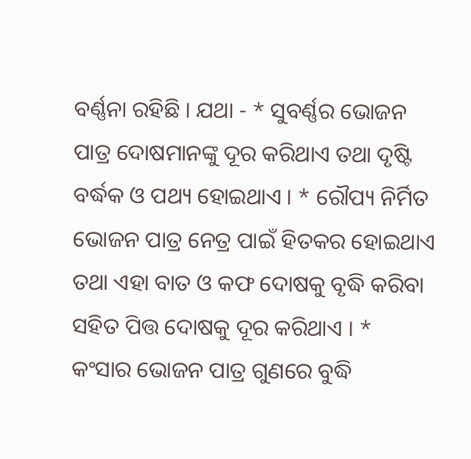ବର୍ଣ୍ଣନା ରହିଛି । ଯଥା - * ସୁବର୍ଣ୍ଣର ଭୋଜନ ପାତ୍ର ଦୋଷମାନଙ୍କୁ ଦୂର କରିଥାଏ ତଥା ଦୃଷ୍ଟି ବର୍ଦ୍ଧକ ଓ ପଥ୍ୟ ହୋଇଥାଏ । * ରୌପ୍ୟ ନିର୍ମିତ ଭୋଜନ ପାତ୍ର ନେତ୍ର ପାଇଁ ହିତକର ହୋଇଥାଏ ତଥା ଏହା ବାତ ଓ କଫ ଦୋଷକୁ ବୃଦ୍ଧି କରିବା ସହିତ ପିତ୍ତ ଦୋଷକୁ ଦୂର କରିଥାଏ । * କଂସାର ଭୋଜନ ପାତ୍ର ଗୁଣରେ ବୁଦ୍ଧି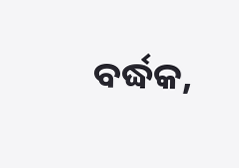ବର୍ଦ୍ଧକ,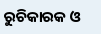ରୁଚିକାରକ ଓ